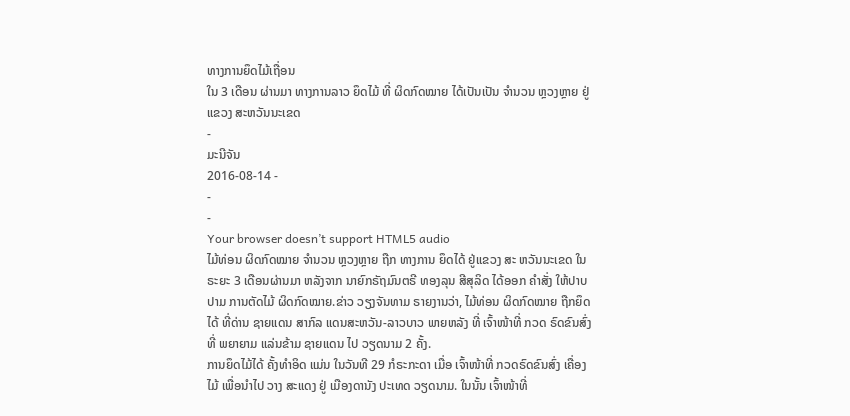ທາງການຍຶດໄມ້ເຖື່ອນ
ໃນ 3 ເດືອນ ຜ່ານມາ ທາງການລາວ ຍຶດໄມ້ ທີ່ ຜິດກົດໝາຍ ໄດ້ເປັນເປັນ ຈໍານວນ ຫຼວງຫຼາຍ ຢູ່ແຂວງ ສະຫວັນນະເຂດ
-
ມະນີຈັນ
2016-08-14 -
-
-
Your browser doesn’t support HTML5 audio
ໄມ້ທ່ອນ ຜິດກົດໝາຍ ຈໍານວນ ຫຼວງຫຼາຍ ຖືກ ທາງການ ຍຶດໄດ້ ຢູ່ແຂວງ ສະ ຫວັນນະເຂດ ໃນຣະຍະ 3 ເດືອນຜ່ານມາ ຫລັງຈາກ ນາຍົກຣັຖມົນຕຣີ ທອງລຸນ ສີສຸລິດ ໄດ້ອອກ ຄໍາສັ່ງ ໃຫ້ປາບປາມ ການຕັດໄມ້ ຜິດກົດໝາຍ.ຂ່າວ ວຽງຈັນທາມ ຣາຍງານວ່າ, ໄມ້ທ່ອນ ຜິດກົດໝາຍ ຖືກຍຶດໄດ້ ທີ່ດ່ານ ຊາຍແດນ ສາກົລ ແດນສະຫວັນ-ລາວບາວ ພາຍຫລັງ ທີ່ ເຈົ້າໜ້າທີ່ ກວດ ຣົດຂົນສົ່ງ ທີ່ ພຍາຍາມ ແລ່ນຂ້າມ ຊາຍແດນ ໄປ ວຽດນາມ 2 ຄັ້ງ.
ການຍຶດໄມ້ໄດ້ ຄັ້ງທໍາອິດ ແມ່ນ ໃນວັນທີ 29 ກໍຣະກະດາ ເມື່ອ ເຈົ້າໜ້າທີ່ ກວດຣົດຂົນສົ່ງ ເຄື່ອງໄມ້ ເພື່ອນຳໄປ ວາງ ສະແດງ ຢູ່ ເມືອງດານັງ ປະເທດ ວຽດນາມ. ໃນນັ້ນ ເຈົ້າໜ້າທີ່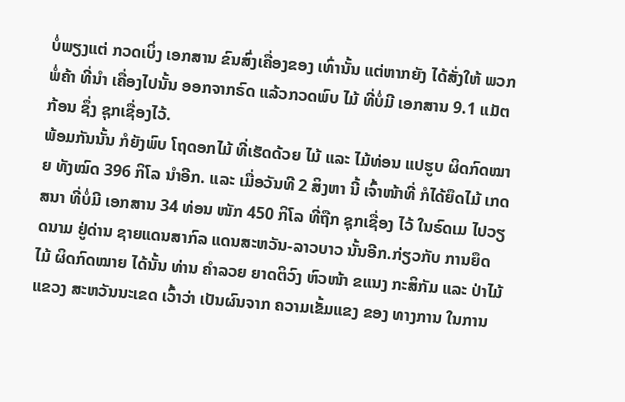ບໍ່ພຽງແຕ່ ກວດເບິ່ງ ເອກສານ ຂົນສົ່ງເຄື່ອງຂອງ ເທົ່ານັ້ນ ແຕ່ຫາກຍັງ ໄດ້ສັ່ງໃຫ້ ພວກພໍ່ຄ້າ ທີ່ນໍາ ເຄື່ອງໄປນັ້ນ ອອກຈາກຣົດ ແລ້ວກວດພົບ ໄມ້ ທີ່ບໍ່ມີ ເອກສານ 9.1 ແມັຕກ້ອນ ຊຶ່ງ ຊຸກເຊື່ອງໄວ້.
ພ້ອມກັນນັ້ນ ກໍຍັງພົບ ໂຖດອກໄມ້ ທີ່ເຮັດດ້ວຍ ໄມ້ ແລະ ໄມ້ທ່ອນ ແປຮູບ ຜິດກົດໝາຍ ທັງໝົດ 396 ກິໂລ ນໍາອີກ. ແລະ ເມື່ອວັນທີ 2 ສິງຫາ ນີ້ ເຈົ້າໜ້າທີ່ ກໍໄດ້ຍຶດໄມ້ ເກດສນາ ທີ່ບໍ່ມີ ເອກສານ 34 ທ່ອນ ໜັກ 450 ກິໂລ ທີ່ຖືກ ຊຸກເຊື່ອງ ໄວ້ ໃນຣົດເມ ໄປວຽດນາມ ຢູ່ດ່ານ ຊາຍແດນສາກົລ ແດນສະຫວັນ-ລາວບາວ ນັ້ນອີກ.ກ່ຽວກັບ ການຍຶດ ໄມ້ ຜິດກົດໝາຍ ໄດ້ນັ້ນ ທ່ານ ຄໍາລວຍ ຍາດຕິວົງ ຫົວໜ້າ ຂແນງ ກະສິກັມ ແລະ ປ່າໄມ້ ແຂວງ ສະຫວັນນະເຂດ ເວົ້າວ່າ ເປັນຜົນຈາກ ຄວາມເຂັ້ມແຂງ ຂອງ ທາງການ ໃນການ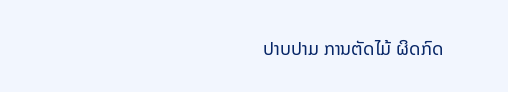ປາບປາມ ການຕັດໄມ້ ຜິດກົດ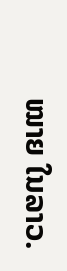ໝາຍ ໃນລາວ.